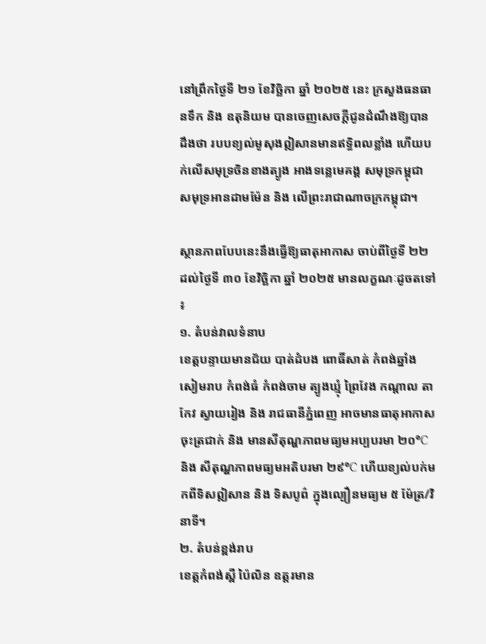នៅព្រឹកថ្ងៃទី ២១ ខែវិច្ឆិកា ឆ្នាំ ២០២៥ នេះ ក្រសួងធនធានទឹក និង ឧតុនិយម បានចេញសេចក្តីជូនដំណឹងឱ្យបានដឹងថា របបខ្យល់មូសុងឦសានមានឥទ្ធិពលខ្លាំង ហើយបក់លើសមុទ្រចិនខាងត្បូង អាងទន្លេមេគង្គ សមុទ្រកម្ពុជា សមុទ្រអានដាមម៉ែន និង លើព្រះរាជាណាចក្រកម្ពុជា។

ស្ថានភាពបែបនេះនឹងធ្វើឱ្យធាតុអាកាស ចាប់ពីថ្ងៃទី ២២ ដល់ថ្ងៃទី ៣០ ខែវិច្ឆិកា ឆ្នាំ ២០២៥ មានលក្ខណៈដូចតទៅ ៖
១. តំបន់វាលទំនាប
ខេត្តបន្ទាយមានជ័យ បាត់ដំបង ពោធិ៍សាត់ កំពង់ឆ្នាំង សៀមរាប កំពង់ធំ កំពង់ចាម ត្បូងឃ្មុំ ព្រៃវែង កណ្តាល តាកែវ ស្វាយរៀង និង រាជធានីភ្នំពេញ អាចមានធាតុអាកាសចុះត្រជាក់ និង មានសីតុណ្ហភាពមធ្យមអប្បបរមា ២០°C និង សីតុណ្ហភាពមធ្យមអតិបរមា ២៩°C ហើយខ្យល់បក់មកពីទិសឦសាន និង ទិសបូព៌ ក្នុងល្បឿនមធ្យម ៥ ម៉ែត្រ/វិនាទី។
២. តំបន់ខ្ពង់រាប
ខេត្តកំពង់ស្ពឺ ប៉ៃលិន ឧត្តរមាន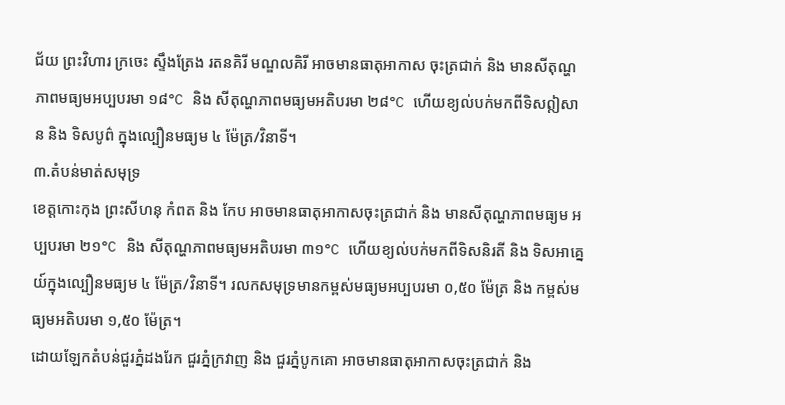ជ័យ ព្រះវិហារ ក្រចេះ ស្ទឹងត្រែង រតនគិរី មណ្ឌលគិរី អាចមានធាតុអាកាស ចុះត្រជាក់ និង មានសីតុណ្ហភាពមធ្យមអប្បបរមា ១៨°C និង សីតុណ្ហភាពមធ្យមអតិបរមា ២៨°C ហើយខ្យល់បក់មកពីទិសឦសាន និង ទិសបូព៌ ក្នុងល្បឿនមធ្យម ៤ ម៉ែត្រ/វិនាទី។
៣.តំបន់មាត់សមុទ្រ
ខេត្តកោះកុង ព្រះសីហនុ កំពត និង កែប អាចមានធាតុអាកាសចុះត្រជាក់ និង មានសីតុណ្ហភាពមធ្យម អប្បបរមា ២១°C និង សីតុណ្ហភាពមធ្យមអតិបរមា ៣១°C ហើយខ្យល់បក់មកពីទិសនិរតី និង ទិសអាគ្នេយ៍ក្នុងល្បឿនមធ្យម ៤ ម៉ែត្រ/វិនាទី។ រលកសមុទ្រមានកម្ពស់មធ្យមអប្បបរមា ០,៥០ ម៉ែត្រ និង កម្ពស់មធ្យមអតិបរមា ១,៥០ ម៉ែត្រ។
ដោយឡែកតំបន់ជួរភ្នំដងរែក ជួរភ្នំក្រវាញ និង ជួរភ្នំបូកគោ អាចមានធាតុអាកាសចុះត្រជាក់ និង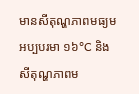មានសីតុណ្ហភាពមធ្យមអប្បបរមា ១៦°C និង សីតុណ្ហភាពម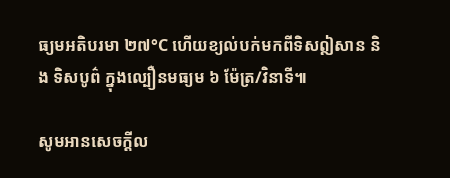ធ្យមអតិបរមា ២៧°C ហើយខ្យល់បក់មកពីទិសឦសាន និង ទិសបូព៌ ក្នុងល្បឿនមធ្យម ៦ ម៉ែត្រ/វិនាទី៕

សូមអានសេចក្ដីល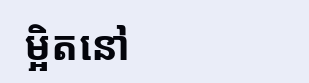ម្អិតនៅ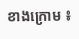ខាងក្រោម ៖